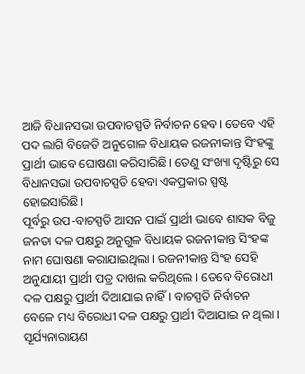ଆଜି ବିଧାନସଭା ଉପବାଚସ୍ପତି ନିର୍ବାଚନ ହେବ। ତେବେ ଏହି ପଦ ଲାଗି ବିଜେଡି ଅନୁଗୋଳ ବିଧାୟକ ରଜନୀକାନ୍ତ ସିଂହଙ୍କୁ ପ୍ରାର୍ଥୀ ଭାବେ ଘୋଷଣା କରିସାରିଛି। ତେଣୁ ସଂଖ୍ୟା ଦୃଷ୍ଟିରୁ ସେ ବିଧାନସଭା ଉପବାଚସ୍ପତି ହେବା ଏକପ୍ରକାର ସ୍ପଷ୍ଟ ହୋଇସାରିଛି।
ପୂର୍ବରୁ ଉପ-ବାଚସ୍ପତି ଆସନ ପାଇଁ ପ୍ରାର୍ଥୀ ଭାବେ ଶାସକ ବିଜୁ ଜନତା ଦଳ ପକ୍ଷରୁ ଅନୁଗୁଳ ବିଧାୟକ ରଜନୀକାନ୍ତ ସିଂହଙ୍କ ନାମ ଘୋଷଣା କରାଯାଇଥିଲା । ରଜନୀକାନ୍ତ ସିଂହ ସେହି ଅନୁଯାୟୀ ପ୍ରାର୍ଥୀ ପତ୍ର ଦାଖଲ କରିଥିଲେ । ତେବେ ବିରୋଧୀ ଦଳ ପକ୍ଷରୁ ପ୍ରାର୍ଥୀ ଦିଆଯାଇ ନାହିଁ । ବାଚସ୍ପତି ନିର୍ବାଚନ ବେଳେ ମଧ୍ୟ ବିରୋଧୀ ଦଳ ପକ୍ଷରୁ ପ୍ରାର୍ଥୀ ଦିଆଯାଇ ନ ଥିଲା । ସୂର୍ଯ୍ୟନାରାୟଣ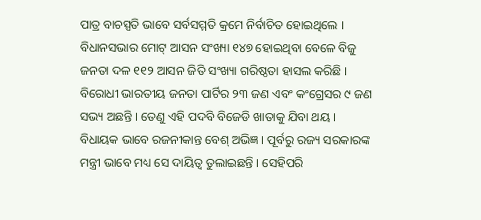ପାତ୍ର ବାଚସ୍ପତି ଭାବେ ସର୍ବସମ୍ମତି କ୍ରମେ ନିର୍ବାଚିତ ହୋଇଥିଲେ ।
ବିଧାନସଭାର ମୋଟ୍ ଆସନ ସଂଖ୍ୟା ୧୪୭ ହୋଇଥିବା ବେଳେ ବିଜୁ ଜନତା ଦଳ ୧୧୨ ଆସନ ଜିତି ସଂଖ୍ୟା ଗରିଷ୍ଠତା ହାସଲ କରିଛି । ବିରୋଧୀ ଭାରତୀୟ ଜନତା ପାର୍ଟିର ୨୩ ଜଣ ଏବଂ କଂଗ୍ରେସର ୯ ଜଣ ସଭ୍ୟ ଅଛନ୍ତି । ତେଣୁ ଏହି ପଦବି ବିଜେଡି ଖାତାକୁ ଯିବା ଥୟ । ବିଧାୟକ ଭାବେ ରଜନୀକାନ୍ତ ବେଶ୍ ଅଭିଜ୍ଞ । ପୂର୍ବରୁ ରଜ୍ୟ ସରକାରଙ୍କ ମନ୍ତ୍ରୀ ଭାବେ ମଧ୍ୟ ସେ ଦାୟିତ୍ବ ତୁଲାଇଛନ୍ତି । ସେହିପରି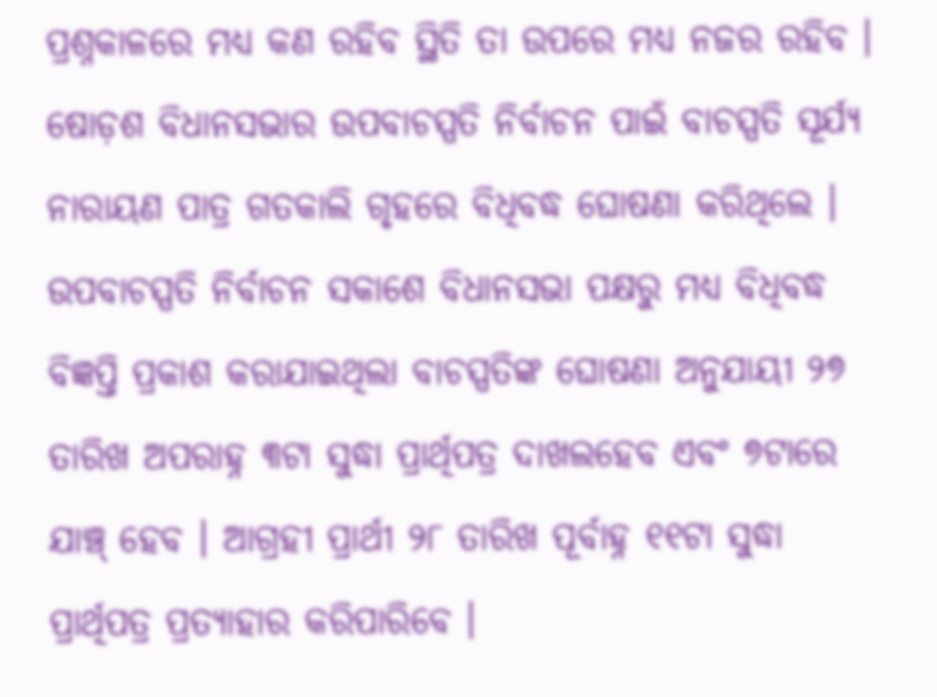ପ୍ରଶ୍ନକାଳରେ ମଧ୍ୟ କଣ ରହିବ ସ୍ଥିତି ତା ଉପରେ ମଧ୍ୟ ନଜର ରହିବ ।
ଷୋଡ଼ଶ ବିଧାନସଭାର ଉପବାଚସ୍ପତି ନିର୍ବାଚନ ପାଇଁ ବାଚସ୍ପତି ସୂର୍ଯ୍ୟ ନାରାୟଣ ପାତ୍ର ଗତକାଲି ଗୃହରେ ବିଧିବଦ୍ଧ ଘୋଷଣା କରିଥିଲେ । ଉପବାଚସ୍ପତି ନିର୍ବାଚନ ସକାଶେ ବିଧାନସଭା ପକ୍ଷରୁ ମଧ୍ୟ ବିଧିବଦ୍ଧ ବିଜ୍ଞପ୍ତି ପ୍ରକାଶ କରାଯାଇଥିଲା ବାଚସ୍ପତିଙ୍କ ଘୋଷଣା ଅନୁଯାୟୀ ୨୭ ତାରିଖ ଅପରାହ୍ନ ୩ଟା ସୁଦ୍ଧା ପ୍ରାର୍ଥିପତ୍ର ଦାଖଲହେବ ଏବଂ ୭ଟାରେ ଯାଞ୍ଚ୍ ହେବ । ଆଗ୍ରହୀ ପ୍ରାର୍ଥୀ ୨୮ ତାରିଖ ପୂର୍ବାହ୍ନ ୧୧ଟା ସୁଦ୍ଧା ପ୍ରାର୍ଥିପତ୍ର ପ୍ରତ୍ୟାହାର କରିପାରିବେ ।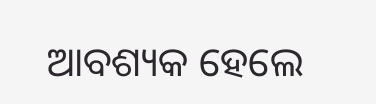ଆବଶ୍ୟକ ହେଲେ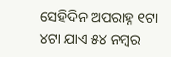ସେହିଦିନ ଅପରାହ୍ନ ୧ଟା ୪ଟା ଯାଏ ୫୪ ନମ୍ବର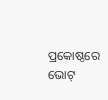ପ୍ରକୋଷ୍ଠରେ ଭୋଟ୍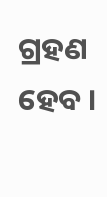ଗ୍ରହଣ ହେବ ।